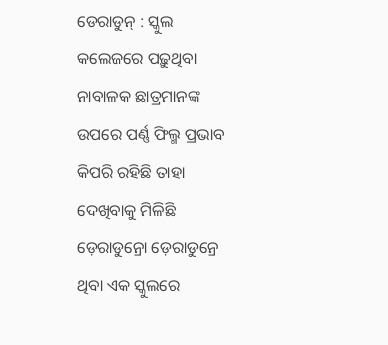ଡେରାଡୁନ୍ : ସ୍କୁଲ କଲେଜରେ ପଢ଼ୁଥିବା ନାବାଳକ ଛାତ୍ରମାନଙ୍କ ଉପରେ ପର୍ଣ୍ଣ ଫିଲ୍ମ ପ୍ରଭାବ କିପରି ରହିଛି ତାହା ଦେଖିବାକୁ ମିଳିଛି ଡ଼େରାଡୁନ୍ରୋ ଡ଼େରାଡୁନ୍ରେ ଥିବା ଏକ ସ୍କୁଲରେ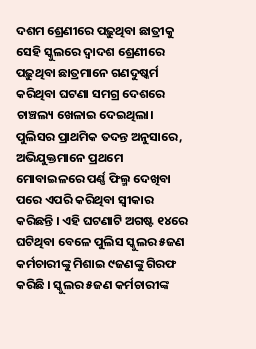ଦଶମ ଶ୍ରେଣୀରେ ପଢ଼ୁଥିବା ଛାତ୍ରୀକୁ ସେହି ସ୍କୁଲରେ ଦ୍ୱାଦଶ ଶ୍ରେଣୀରେ ପଢ଼ୁଥିବା ଛାତ୍ରମାନେ ଗଣଦୁଷ୍କର୍ମ କରିଥିବା ଘଟଣା ସମଗ୍ର ଦେଶରେ ଚାଞ୍ଚଲ୍ୟ ଖେଳାଇ ଦେଇଥିଲା। ପୁଲିସର ପ୍ରାଥମିକ ତଦନ୍ତ ଅନୁସାରେ, ଅଭିଯୁକ୍ତମାନେ ପ୍ରଥମେ ମୋବାଇଳରେ ପର୍ଣ୍ଣ ଫିଲ୍ମ ଦେଖିବା ପରେ ଏପରି କରିଥିବା ସ୍ୱୀକାର କରିଛନ୍ତି । ଏହି ଘଟଣାଟି ଅଗଷ୍ଟ ୧୪ରେ ଘଟିଥିବା ବେଳେ ପୁଲିସ ସ୍କୁଲର ୫ଜଣ କର୍ମଚାରୀଙ୍କୁ ମିଶାଇ ୯ଜଣଙ୍କୁ ଗିରଫ କରିଛି । ସ୍କୁଲର ୫ଜଣ କର୍ମଚାରୀଙ୍କ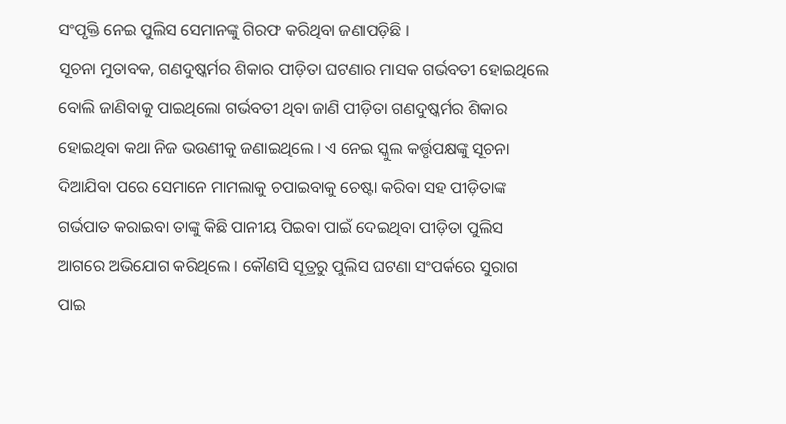ସଂପୃକ୍ତି ନେଇ ପୁଲିସ ସେମାନଙ୍କୁ ଗିରଫ କରିଥିବା ଜଣାପଡ଼ିଛି ।
ସୂଚନା ମୁତାବକ, ଗଣଦୁଷ୍କର୍ମର ଶିକାର ପୀଡ଼ିତା ଘଟଣାର ମାସକ ଗର୍ଭବତୀ ହୋଇଥିଲେ ବୋଲି ଜାଣିବାକୁ ପାଇଥିଲୋ ଗର୍ଭବତୀ ଥିବା ଜାଣି ପୀଡ଼ିତା ଗଣଦୁଷ୍କର୍ମର ଶିକାର ହୋଇଥିବା କଥା ନିଜ ଭଉଣୀକୁ ଜଣାଇଥିଲେ । ଏ ନେଇ ସ୍କୁଲ କର୍ତ୍ତୃପକ୍ଷଙ୍କୁ ସୂଚନା ଦିଆଯିବା ପରେ ସେମାନେ ମାମଲାକୁ ଚପାଇବାକୁ ଚେଷ୍ଟା କରିବା ସହ ପୀଡ଼ିତାଙ୍କ ଗର୍ଭପାତ କରାଇବା ତାଙ୍କୁ କିଛି ପାନୀୟ ପିଇବା ପାଇଁ ଦେଇଥିବା ପୀଡ଼ିତା ପୁଲିସ ଆଗରେ ଅଭିଯୋଗ କରିଥିଲେ । କୌଣସି ସୂତ୍ରରୁ ପୁଲିସ ଘଟଣା ସଂପର୍କରେ ସୁରାଗ ପାଇ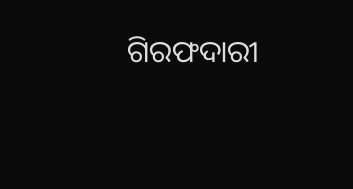ଗିରଫଦାରୀ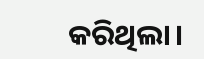କରିଥିଲା।